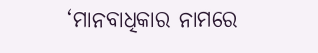‘ମାନବାଧିକାର ନାମରେ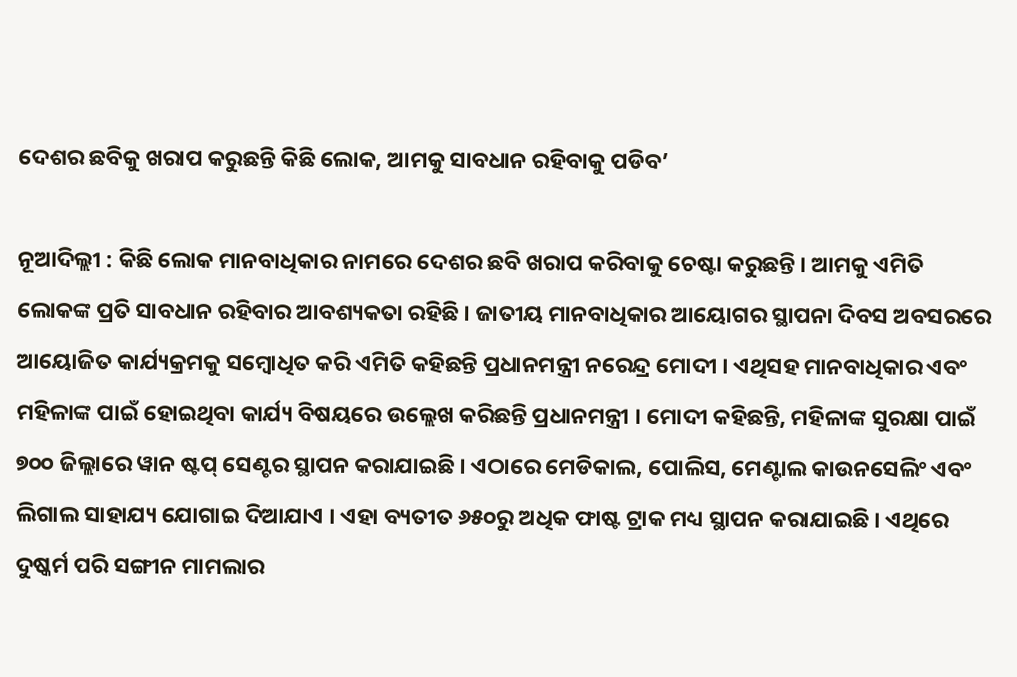ଦେଶର ଛବିକୁ ଖରାପ କରୁଛନ୍ତି କିଛି ଲୋକ, ଆମକୁ ସାବଧାନ ରହିବାକୁ ପଡିବ’

ନୂଆଦିଲ୍ଲୀ : କିଛି ଲୋକ ମାନବାଧିକାର ନାମରେ ଦେଶର ଛବି ଖରାପ କରିବାକୁ ଚେଷ୍ଟା କରୁଛନ୍ତି । ଆମକୁ ଏମିତି ଲୋକଙ୍କ ପ୍ରତି ସାବଧାନ ରହିବାର ଆବଶ୍ୟକତା ରହିଛି । ଜାତୀୟ ମାନବାଧିକାର ଆୟୋଗର ସ୍ଥାପନା ଦିବସ ଅବସରରେ ଆୟୋଜିତ କାର୍ଯ୍ୟକ୍ରମକୁ ସମ୍ବୋଧିତ କରି ଏମିତି କହିଛନ୍ତି ପ୍ରଧାନମନ୍ତ୍ରୀ ନରେନ୍ଦ୍ର ମୋଦୀ । ଏଥିସହ ମାନବାଧିକାର ଏବଂ ମହିଳାଙ୍କ ପାଇଁ ହୋଇଥିବା କାର୍ଯ୍ୟ ବିଷୟରେ ଉଲ୍ଲେଖ କରିଛନ୍ତି ପ୍ରଧାନମନ୍ତ୍ରୀ । ମୋଦୀ କହିଛନ୍ତି, ମହିଳାଙ୍କ ସୁରକ୍ଷା ପାଇଁ ୭୦୦ ଜିଲ୍ଲାରେ ୱାନ ଷ୍ଟପ୍ ସେଣ୍ଟର ସ୍ଥାପନ କରାଯାଇଛି । ଏଠାରେ ମେଡିକାଲ, ପୋଲିସ, ମେଣ୍ଟାଲ କାଉନସେଲିଂ ଏବଂ ଲିଗାଲ ସାହାଯ୍ୟ ଯୋଗାଇ ଦିଆଯାଏ । ଏହା ବ୍ୟତୀତ ୬୫୦ରୁ ଅଧିକ ଫାଷ୍ଟ ଟ୍ରାକ ମଧ୍ୟ ସ୍ଥାପନ କରାଯାଇଛି । ଏଥିରେ ଦୁଷ୍କର୍ମ ପରି ସଙ୍ଗୀନ ମାମଲାର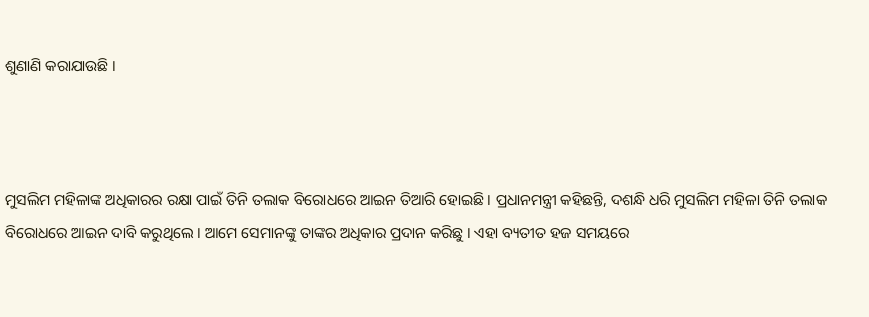ଶୁଣାଣି କରାଯାଉଛି ।



ମୁସଲିମ ମହିଳାଙ୍କ ଅଧିକାରର ରକ୍ଷା ପାଇଁ ତିନି ତଲାକ ବିରୋଧରେ ଆଇନ ତିଆରି ହୋଇଛି । ପ୍ରଧାନମନ୍ତ୍ରୀ କହିଛନ୍ତି, ଦଶନ୍ଧି ଧରି ମୁସଲିମ ମହିଳା ତିନି ତଲାକ ବିରୋଧରେ ଆଇନ ଦାବି କରୁଥିଲେ । ଆମେ ସେମାନଙ୍କୁ ତାଙ୍କର ଅଧିକାର ପ୍ରଦାନ କରିଛୁ । ଏହା ବ୍ୟତୀତ ହଜ ସମୟରେ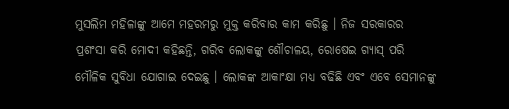ମୁସଲିମ ମହିଳାଙ୍କୁ ଆମେ ମହରମରୁ ମୁକ୍ତ କରିବାର କାମ କରିଛୁ । ନିଜ ସରକାରର ପ୍ରଶଂସା କରି ମୋଦୀ କହିଛନ୍ତି, ଗରିବ ଲୋକଙ୍କୁ ଶୌଚାଳୟ, ରୋଷେଇ ଗ୍ୟାସ୍ ପରି ମୌଳିକ ସୁବିଧା ଯୋଗାଇ ଦେଇଛୁ । ଲୋକଙ୍କ ଆକାଂକ୍ଷା ମଧ୍ୟ ବଢିଛି ଏବଂ ଏବେ ସେମାନଙ୍କୁ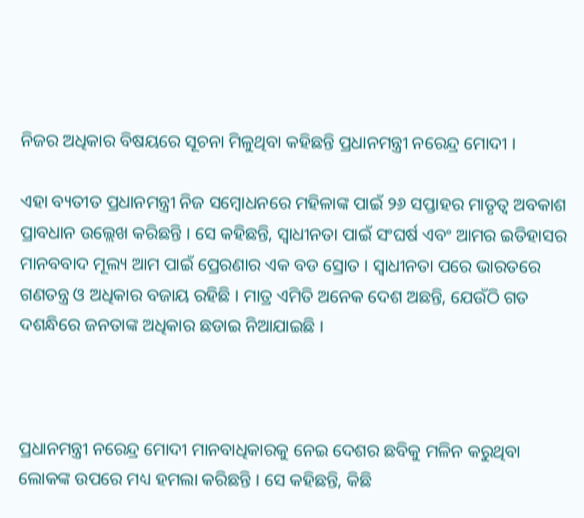ନିଜର ଅଧିକାର ବିଷୟରେ ସୂଚନା ମିଳୁଥିବା କହିଛନ୍ତି ପ୍ରଧାନମନ୍ତ୍ରୀ ନରେନ୍ଦ୍ର ମୋଦୀ ।

ଏହା ବ୍ୟତୀତ ପ୍ରଧାନମନ୍ତ୍ରୀ ନିଜ ସମ୍ବୋଧନରେ ମହିଳାଙ୍କ ପାଇଁ ୨୬ ସପ୍ତାହର ମାତୃତ୍ୱ ଅବକାଶ ପ୍ରାବଧାନ ଉଲ୍ଲେଖ କରିଛନ୍ତି । ସେ କହିଛନ୍ତି, ସ୍ୱାଧୀନତା ପାଇଁ ସଂଘର୍ଷ ଏବଂ ଆମର ଇତିହାସର ମାନବବାଦ ମୂଲ୍ୟ ଆମ ପାଇଁ ପ୍ରେରଣାର ଏକ ବଡ ସ୍ରୋତ । ସ୍ୱାଧୀନତା ପରେ ଭାରତରେ ଗଣତନ୍ତ୍ର ଓ ଅଧିକାର ବଜାୟ ରହିଛି । ମାତ୍ର ଏମିତି ଅନେକ ଦେଶ ଅଛନ୍ତି, ଯେଉଁଠି ଗତ ଦଶନ୍ଧିରେ ଜନତାଙ୍କ ଅଧିକାର ଛଡାଇ ନିଆଯାଇଛି ।



ପ୍ରଧାନମନ୍ତ୍ରୀ ନରେନ୍ଦ୍ର ମୋଦୀ ମାନବାଧିକାରକୁ ନେଇ ଦେଶର ଛବିକୁ ମଳିନ କରୁଥିବା ଲୋକଙ୍କ ଉପରେ ମଧ୍ୟ ହମଲା କରିଛନ୍ତି । ସେ କହିଛନ୍ତି, କିଛି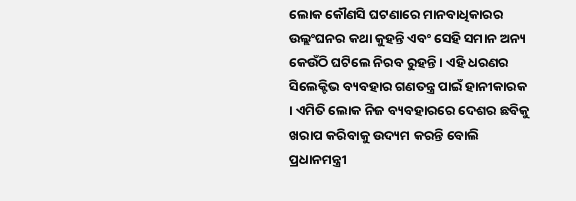ଲୋକ କୌଣସି ଘଟଣାରେ ମାନବାଧିକାରର ଉଲ୍ଲଂଘନର କଥା କୁହନ୍ତି ଏବଂ ସେହି ସମାନ ଅନ୍ୟ କେଉଁଠି ଘଟିଲେ ନିରବ ରୁହନ୍ତି । ଏହି ଧରଣର ସିଲେକ୍ଟିଭ ବ୍ୟବହାର ଗଣତନ୍ତ୍ର ପାଇଁ ହାନୀକାରକ । ଏମିତି ଲୋକ ନିଜ ବ୍ୟବହାରରେ ଦେଶର ଛବିକୁ ଖରାପ କରିବାକୁ ଉଦ୍ୟମ କରନ୍ତି ବୋଲି ପ୍ରଧାନମନ୍ତ୍ରୀ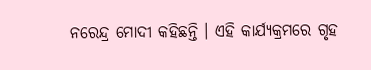ନରେନ୍ଦ୍ର ମୋଦୀ କହିଛନ୍ତି । ଏହି କାର୍ଯ୍ୟକ୍ରମରେ ଗୃହ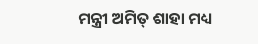ମନ୍ତ୍ରୀ ଅମିତ୍ ଶାହା ମଧ୍ୟ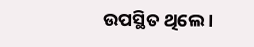ଉପସ୍ଥିତ ଥିଲେ ।